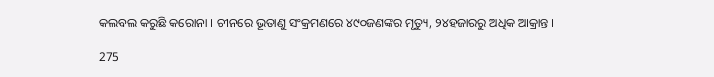କଲବଲ କରୁଛି କରୋନା । ଚୀନରେ ଭୂତାଣୁ ସଂକ୍ରମଣରେ ୪୯୦ଜଣଙ୍କର ମୃତ୍ୟୁ, ୨୪ହଜାରରୁ ଅଧିକ ଆକ୍ରାନ୍ତ ।

275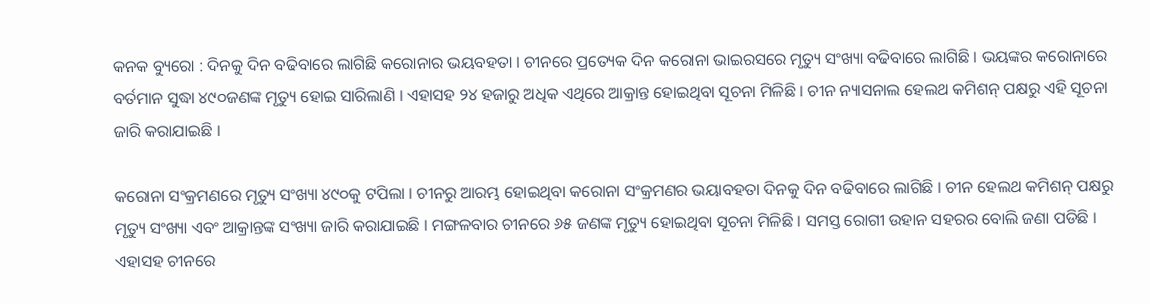କନକ ବ୍ୟୁରୋ : ଦିନକୁ ଦିନ ବଢିବାରେ ଲାଗିଛି କରୋନାର ଭୟବହତା । ଚୀନରେ ପ୍ରତ୍ୟେକ ଦିନ କରୋନା ଭାଇରସରେ ମୃତ୍ୟୁ ସଂଖ୍ୟା ବଢିବାରେ ଲାଗିଛି । ଭୟଙ୍କର କରୋନାରେ ବର୍ତମାନ ସୁଦ୍ଧା ୪୯୦ଜଣଙ୍କ ମୃତ୍ୟୁ ହୋଇ ସାରିଲାଣି । ଏହାସହ ୨୪ ହଜାରୁ ଅଧିକ ଏଥିରେ ଆକ୍ରାନ୍ତ ହୋଇଥିବା ସୂଚନା ମିଳିଛି । ଚୀନ ନ୍ୟାସନାଲ ହେଲଥ କମିଶନ୍ ପକ୍ଷରୁ ଏହି ସୂଚନା ଜାରି କରାଯାଇଛି ।

କରୋନା ସଂକ୍ରମଣରେ ମୃତ୍ୟୁ ସଂଖ୍ୟା ୪୯୦କୁ ଟପିଲା । ଚୀନରୁ ଆରମ୍ଭ ହୋଇଥିବା କରୋନା ସଂକ୍ରମଣର ଭୟାବହତା ଦିନକୁ ଦିନ ବଢିବାରେ ଲାଗିଛି । ଚୀନ ହେଲଥ କମିଶନ୍ ପକ୍ଷରୁ ମୃତ୍ୟୁ ସଂଖ୍ୟା ଏବଂ ଆକ୍ରାନ୍ତଙ୍କ ସଂଖ୍ୟା ଜାରି କରାଯାଇଛି । ମଙ୍ଗଳବାର ଚୀନରେ ୬୫ ଜଣଙ୍କ ମୃତ୍ୟୁ ହୋଇଥିବା ସୂଚନା ମିଳିଛି । ସମସ୍ତ ରୋଗୀ ଉହାନ ସହରର ବୋଲି ଜଣା ପଡିଛି । ଏହାସହ ଚୀନରେ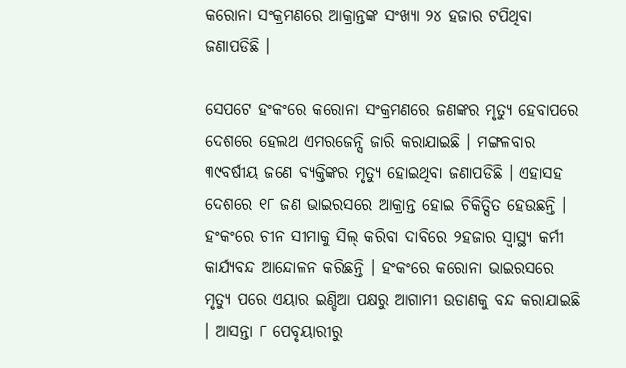କରୋନା ସଂକ୍ରମଣରେ ଆକ୍ରାନ୍ତଙ୍କ ସଂଖ୍ୟା ୨୪ ହଜାର ଟପିଥିବା ଜଣାପଡିଛି ।

ସେପଟେ ହଂକଂରେ କରୋନା ସଂକ୍ରମଣରେ ଜଣଙ୍କର ମୃତ୍ୟୁ ହେବାପରେ ଦେଶରେ ହେଲଥ ଏମରଜେନ୍ସି ଜାରି କରାଯାଇଛି । ମଙ୍ଗଳବାର ୩୯ବର୍ଷୀୟ ଜଣେ ବ୍ୟକ୍ତିଙ୍କର ମୃତ୍ୟୁ ହୋଇଥିବା ଜଣାପଡିଛି । ଏହାସହ ଦେଶରେ ୧୮ ଜଣ ଭାଇରସରେ ଆକ୍ରାନ୍ତ ହୋଇ ଚିକିତ୍ସିତ ହେଉଛନ୍ତି । ହଂକଂରେ ଚୀନ ସୀମାକୁ ସିଲ୍ କରିବା ଦାବିରେ ୨ହଜାର ସ୍ୱାସ୍ଥ୍ୟ କର୍ମୀ କାର୍ଯ୍ୟବନ୍ଦ ଆନ୍ଦୋଳନ କରିଛନ୍ତି । ହଂକଂରେ କରୋନା ଭାଇରସରେ ମୃତ୍ୟୁ ପରେ ଏୟାର ଇଣ୍ଡିଆ ପକ୍ଷରୁ ଆଗାମୀ ଉଡାଣକୁ ବନ୍ଦ କରାଯାଇଛି । ଆସନ୍ତା ୮ ପେବୃୟାରୀରୁ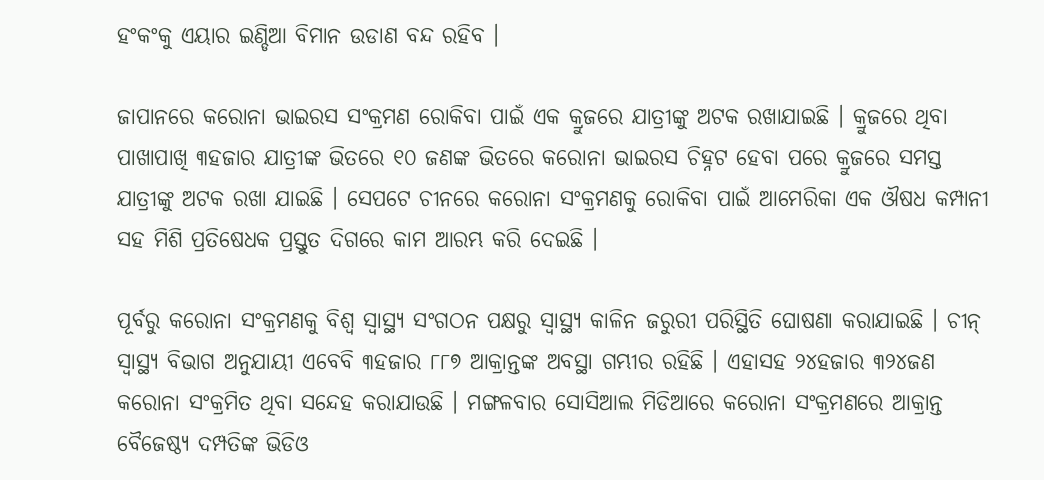ହଂକଂକୁ ଏୟାର ଇଣ୍ଡିଆ ବିମାନ ଉଡାଣ ବନ୍ଦ ରହିବ ।

ଜାପାନରେ କରୋନା ଭାଇରସ ସଂକ୍ରମଣ ରୋକିବା ପାଇଁ ଏକ କ୍ରୁଜରେ ଯାତ୍ରୀଙ୍କୁ ଅଟକ ରଖାଯାଇଛି । କ୍ରୁଜରେ ଥିବା ପାଖାପାଖି ୩ହଜାର ଯାତ୍ରୀଙ୍କ ଭିତରେ ୧୦ ଜଣଙ୍କ ଭିତରେ କରୋନା ଭାଇରସ ଚିହ୍ନଟ ହେବା ପରେ କ୍ରୁଜରେ ସମସ୍ତ ଯାତ୍ରୀଙ୍କୁ ଅଟକ ରଖା ଯାଇଛି । ସେପଟେ ଚୀନରେ କରୋନା ସଂକ୍ରମଣକୁ ରୋକିବା ପାଇଁ ଆମେରିକା ଏକ ଔଷଧ କମ୍ପାନୀ ସହ ମିଶି ପ୍ରତିଷେଧକ ପ୍ରସ୍ତୁତ ଦିଗରେ କାମ ଆରମ୍ଭ କରି ଦେଇଛି ।

ପୂର୍ବରୁ କରୋନା ସଂକ୍ରମଣକୁ ବିଶ୍ୱ ସ୍ୱାସ୍ଥ୍ୟ ସଂଗଠନ ପକ୍ଷରୁ ସ୍ୱାସ୍ଥ୍ୟ କାଳିନ ଜରୁରୀ ପରିସ୍ଥିତି ଘୋଷଣା କରାଯାଇଛି । ଚୀନ୍ ସ୍ୱାସ୍ଥ୍ୟ ବିଭାଗ ଅନୁଯାୟୀ ଏବେବି ୩ହଜାର ୮୮୭ ଆକ୍ରାନ୍ତଙ୍କ ଅବସ୍ଥା ଗମ୍ଭୀର ରହିଛି । ଏହାସହ ୨୪ହଜାର ୩୨୪ଜଣ କରୋନା ସଂକ୍ରମିତ ଥିବା ସନ୍ଦେହ କରାଯାଉଛି । ମଙ୍ଗଳବାର ସୋସିଆଲ ମିଡିଆରେ କରୋନା ସଂକ୍ରମଣରେ ଆକ୍ରାନ୍ତ ବୈଜେଷ୍ଠ୍ୟ ଦମ୍ପତିଙ୍କ ଭିଡିଓ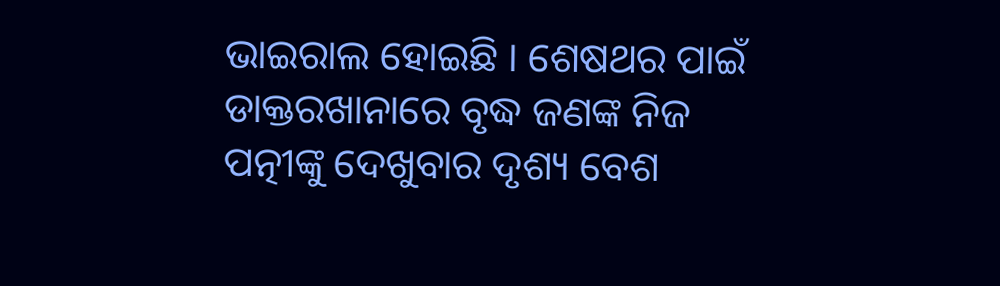ଭାଇରାଲ ହୋଇଛି । ଶେଷଥର ପାଇଁ ଡାକ୍ତରଖାନାରେ ବୃଦ୍ଧ ଜଣଙ୍କ ନିଜ ପତ୍ନୀଙ୍କୁ ଦେଖୁବାର ଦୃଶ୍ୟ ବେଶ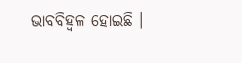ଭାବବିହ୍ୱଳ ହୋଇଛି ।